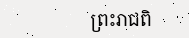ព្រះរាជពិ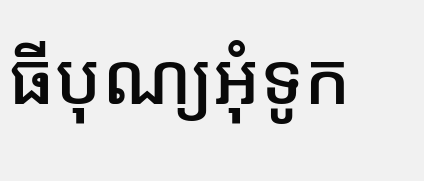ធីបុណ្យអុំទូក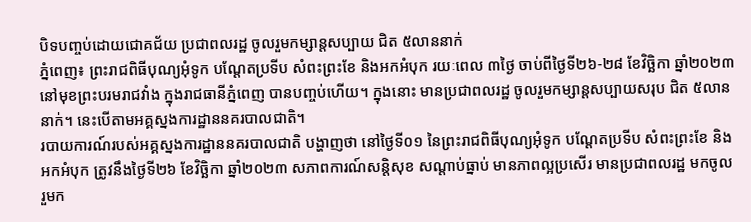បិទបញ្ចប់ដោយជោគជ័យ ប្រជាពលរដ្ឋ ចូលរួមកម្សាន្តសប្បាយ ជិត ៥លាននាក់
ភ្នំពេញ៖ ព្រះរាជពិធីបុណ្យអុំទូក បណ្តែតប្រទីប សំពះព្រះខែ និងអកអំបុក រយៈពេល ៣ថ្ងៃ ចាប់ពីថ្ងៃទី២៦-២៨ ខែវិច្ឆិកា ឆ្នាំ២០២៣ នៅមុខព្រះបរមរាជវាំង ក្នុងរាជធានីភ្នំពេញ បានបញ្ចប់ហើយ។ ក្នុងនោះ មានប្រជាពលរដ្ឋ ចូលរួមកម្សាន្តសប្បាយសរុប ជិត ៥លាននាក់។ នេះបើតាមអគ្គស្នងការដ្ឋាននគរបាលជាតិ។
របាយការណ៍របស់អគ្គស្នងការដ្ឋាននគរបាលជាតិ បង្ហាញថា នៅថ្ងៃទី០១ នៃព្រះរាជពិធីបុណ្យអុំទូក បណ្តែតប្រទីប សំពះព្រះខែ និងអកអំបុក ត្រូវនឹងថ្ងៃទី២៦ ខែវិច្ឆិកា ឆ្នាំ២០២៣ សភាពការណ៍សន្តិសុខ សណ្តាប់ធ្នាប់ មានភាពល្អប្រសើរ មានប្រជាពលរដ្ឋ មកចូលរួមក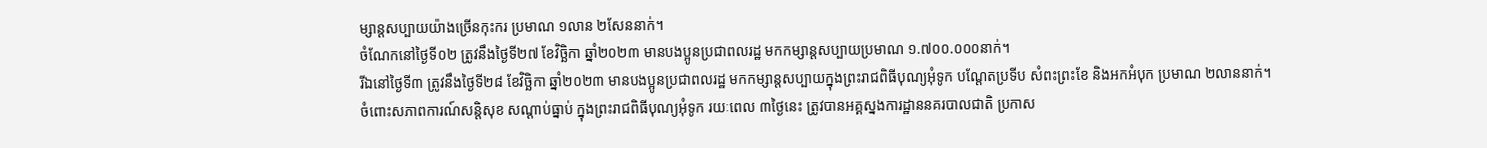ម្សាន្តសប្បាយយ៉ាងច្រើនកុះករ ប្រមាណ ១លាន ២សែននាក់។
ចំណែកនៅថ្ងៃទី០២ ត្រូវនឹងថ្ងៃទី២៧ ខែវិច្ឆិកា ឆ្នាំ២០២៣ មានបងប្អូនប្រជាពលរដ្ឋ មកកម្សាន្តសប្បាយប្រមាណ ១.៧០០.០០០នាក់។
រីឯនៅថ្ងៃទី៣ ត្រូវនឹងថ្ងៃទី២៨ ខែវិច្ឆិកា ឆ្នាំ២០២៣ មានបងប្អូនប្រជាពលរដ្ឋ មកកម្សាន្តសប្បាយក្នុងព្រះរាជពិធីបុណ្យអុំទូក បណ្តែតប្រទីប សំពះព្រះខែ និងអកអំបុក ប្រមាណ ២លាននាក់។
ចំពោះសភាពការណ៍សន្តិសុខ សណ្តាប់ធ្នាប់ ក្នុងព្រះរាជពិធីបុណ្យអុំទូក រយៈពេល ៣ថ្ងៃនេះ ត្រូវបានអគ្គស្នងការដ្ឋាននគរបាលជាតិ ប្រកាស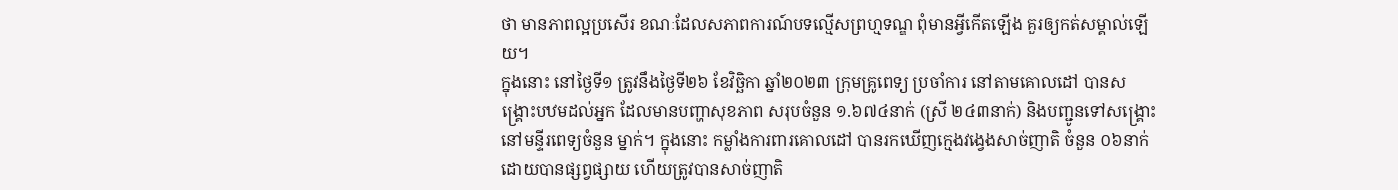ថា មានភាពល្អប្រសើរ ខណៈដែលសភាពការណ៍បទល្មើសព្រហ្មទណ្ឌ ពុំមានអ្វីកើតឡើង គួរឲ្យកត់សម្គាល់ឡើយ។
ក្នុងនោះ នៅថ្ងៃទី១ ត្រូវនឹងថ្ងៃទី២៦ ខែវិច្ឆិកា ឆ្នាំ២០២៣ ក្រុមគ្រូពេទ្យ ប្រចាំការ នៅតាមគោលដៅ បានសង្រ្គោះបឋមដល់អ្នក ដែលមានបញ្ហាសុខភាព សរុបចំនួន ១.៦៧៤នាក់ (ស្រី ២៤៣នាក់) និងបញ្ជូនទៅសង្រ្គោះ នៅមន្ទីរពេទ្យចំនួន ម្នាក់។ ក្នុងនោះ កម្លាំងការពារគោលដៅ បានរកឃើញក្មេងវង្វេងសាច់ញាតិ ចំនួន ០៦នាក់ ដោយបានផ្សព្វផ្សាយ ហើយត្រូវបានសាច់ញាតិ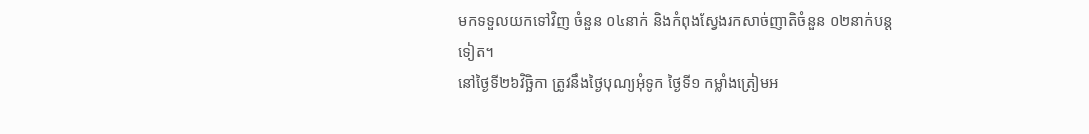មកទទួលយកទៅវិញ ចំនួន ០៤នាក់ និងកំពុងស្វែងរកសាច់ញាតិចំនួន ០២នាក់បន្តទៀត។
នៅថ្ងៃទី២៦វិច្ឆិកា ត្រូវនឹងថ្ងៃបុណ្យអុំទូក ថ្ងៃទី១ កម្លាំងត្រៀមអ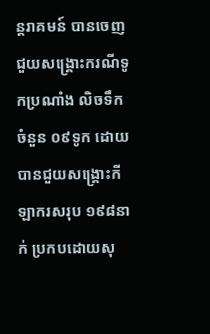ន្តរាគមន៍ បានចេញជួយសង្រ្គោះករណីទូកប្រណាំង លិចទឹកចំនួន ០៩ទូក ដោយបានជួយសង្រ្គោះកីឡាករសរុប ១៩៨នាក់ ប្រកបដោយសុ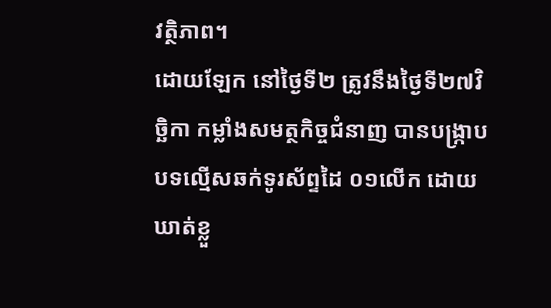វត្ថិភាព។
ដោយឡែក នៅថ្ងៃទី២ ត្រូវនឹងថ្ងៃទី២៧វិច្ឆិកា កម្លាំងសមត្ថកិច្ចជំនាញ បានបង្រ្កាបបទល្មើសឆក់ទូរស័ព្ទដៃ ០១លើក ដោយឃាត់ខ្លួ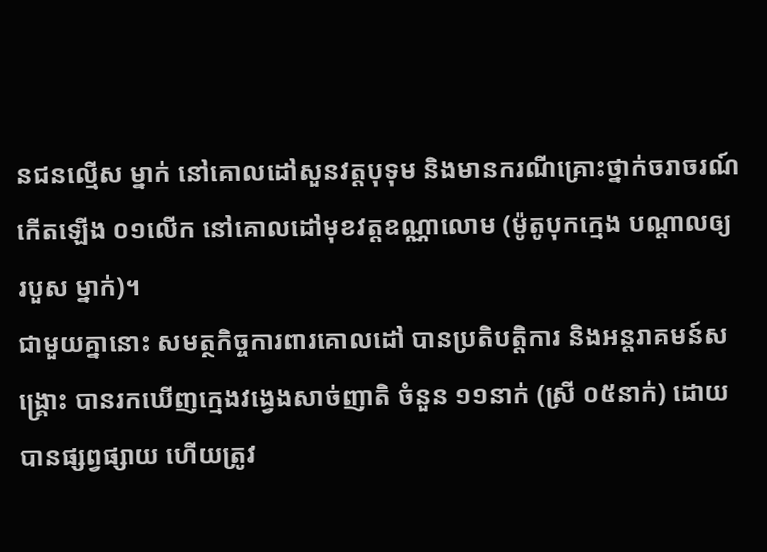នជនល្មើស ម្នាក់ នៅគោលដៅសួនវត្តបុទុម និងមានករណីគ្រោះថ្នាក់ចរាចរណ៍ កើតឡើង ០១លើក នៅគោលដៅមុខវត្តឧណ្ណាលោម (ម៉ូតូបុកក្មេង បណ្តាលឲ្យរបួស ម្នាក់)។
ជាមួយគ្នានោះ សមត្ថកិច្ចការពារគោលដៅ បានប្រតិបត្តិការ និងអន្តរាគមន៍សង្រ្គោះ បានរកឃើញក្មេងវង្វេងសាច់ញាតិ ចំនួន ១១នាក់ (ស្រី ០៥នាក់) ដោយបានផ្សព្វផ្សាយ ហើយត្រូវ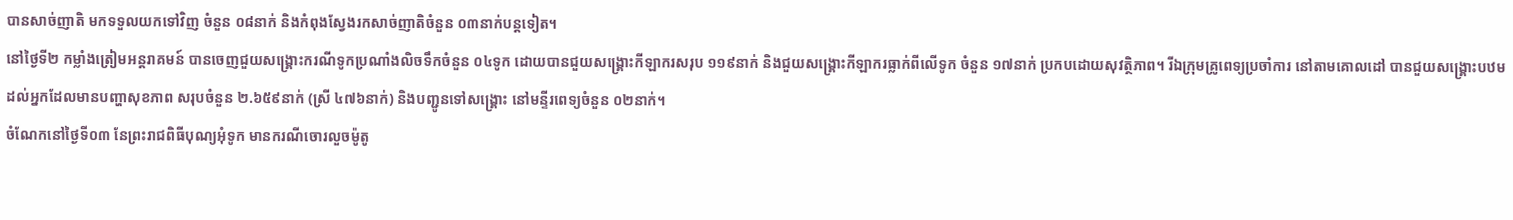បានសាច់ញាតិ មកទទួលយកទៅវិញ ចំនួន ០៨នាក់ និងកំពុងស្វែងរកសាច់ញាតិចំនួន ០៣នាក់បន្តទៀត។
នៅថ្ងៃទី២ កម្លាំងត្រៀមអន្តរាគមន៍ បានចេញជួយសង្រ្គោះករណីទូកប្រណាំងលិចទឹកចំនួន ០៤ទូក ដោយបានជួយសង្រ្គោះកីឡាករសរុប ១១៩នាក់ និងជួយសង្គ្រោះកីឡាករធ្លាក់ពីលើទូក ចំនួន ១៧នាក់ ប្រកបដោយសុវត្ថិភាព។ រីឯក្រុមគ្រូពេទ្យប្រចាំការ នៅតាមគោលដៅ បានជួយសង្រ្គោះបឋម ដល់អ្នកដែលមានបញ្ហាសុខភាព សរុបចំនួន ២.៦៥៩នាក់ (ស្រី ៤៧៦នាក់) និងបញ្ជូនទៅសង្រ្គោះ នៅមន្ទីរពេទ្យចំនួន ០២នាក់។
ចំណែកនៅថ្ងៃទី០៣ នែព្រះរាជពិធីបុណ្យអុំទូក មានករណីចោរលួចម៉ូតូ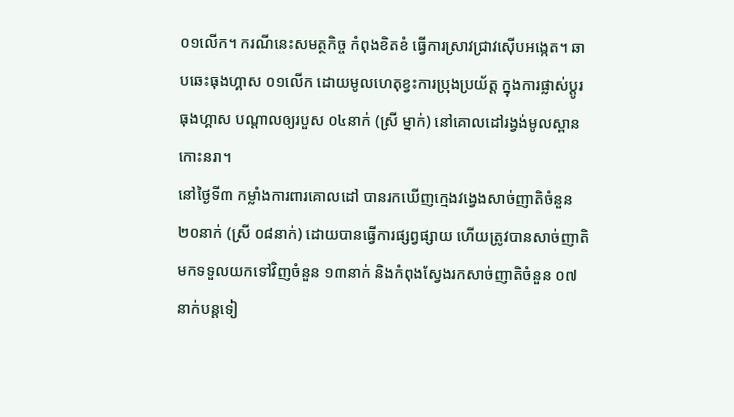០១លើក។ ករណីនេះសមត្ថកិច្ច កំពុងខិតខំ ធ្វើការស្រាវជ្រាវស៊ើបអង្កេត។ ឆាបឆេះធុងហ្គាស ០១លើក ដោយមូលហេតុខ្វះការប្រុងប្រយ័ត្ត ក្នុងការផ្លាស់ប្តូរធុងហ្គាស បណ្តាលឲ្យរបួស ០៤នាក់ (ស្រី ម្នាក់) នៅគោលដៅរង្វង់មូលស្ពានកោះនរា។
នៅថ្ងៃទី៣ កម្លាំងការពារគោលដៅ បានរកឃើញក្មេងវង្វេងសាច់ញាតិចំនួន ២០នាក់ (ស្រី ០៨នាក់) ដោយបានធ្វើការផ្សព្វផ្សាយ ហើយត្រូវបានសាច់ញាតិ មកទទួលយកទៅវិញចំនួន ១៣នាក់ និងកំពុងស្វែងរកសាច់ញាតិចំនួន ០៧នាក់បន្តទៀ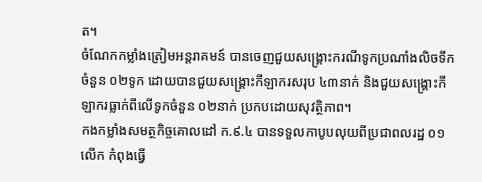ត។
ចំណែកកម្លាំងត្រៀមអន្តរាគមន៍ បានចេញជួយសង្រ្គោះករណីទូកប្រណាំងលិចទឹកចំនួន ០២ទូក ដោយបានជួយសង្រ្គោះកីឡាករសរុប ៤៣នាក់ និងជួយសង្គ្រោះកីឡាករធ្លាក់ពីលើទូកចំនួន ០២នាក់ ប្រកបដោយសុវត្ថិភាព។
កងកម្លាំងសមត្ថកិច្ចគោលដៅ ក.៩.៤ បានទទួលកាបូបលុយពីប្រជាពលរដ្ឋ ០១លើក កំពុងធ្វើ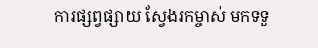ការផ្សព្វផ្សាយ ស្វែងរកម្ចាស់ មកទទួ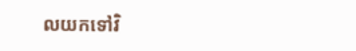លយកទៅវិ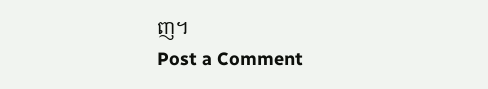ញ។
Post a Comment